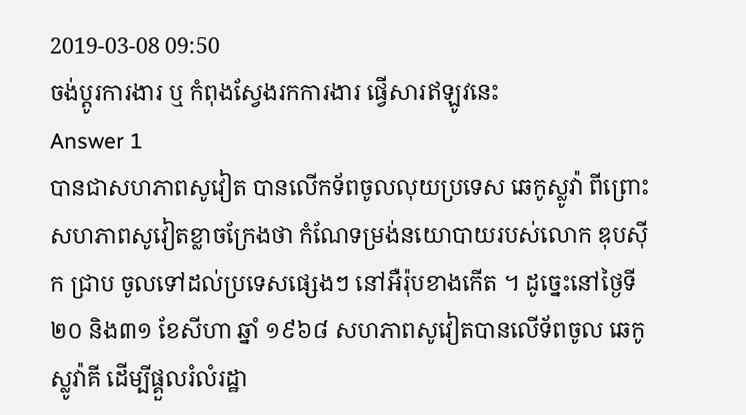2019-03-08 09:50
ចង់ប្តូរការងារ ឬ កំពុងស្វែងរកការងារ ផ្វើសារឥឡូវនេះ
Answer 1
បានជាសហភាពសូវៀត បានលើកទ័ពចូលលុយប្រទេស ឆេកូស្លូវ៉ា ពីព្រោះសហភាពសូវៀតខ្លាចក្រែងថា កំណែទម្រង់នយោបាយរបស់លោក ឌុបស៊ីក ជ្រាប ចូលទៅដល់ប្រទេសផ្សេងៗ នៅអឺរ៉ុបខាងកើត ។ ដូច្នេះនៅថ្ងៃទី ២០ និង៣១ ខែសីហា ឆ្នាំ ១៩៦៨ សហភាពសូវៀតបានលើទ័ពចូល ឆេកូស្លូវ៉ាគី ដើម្បីផ្គួលរំលំរដ្ឋា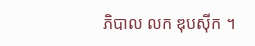ភិបាល លក ឌុបស៊ីក ។